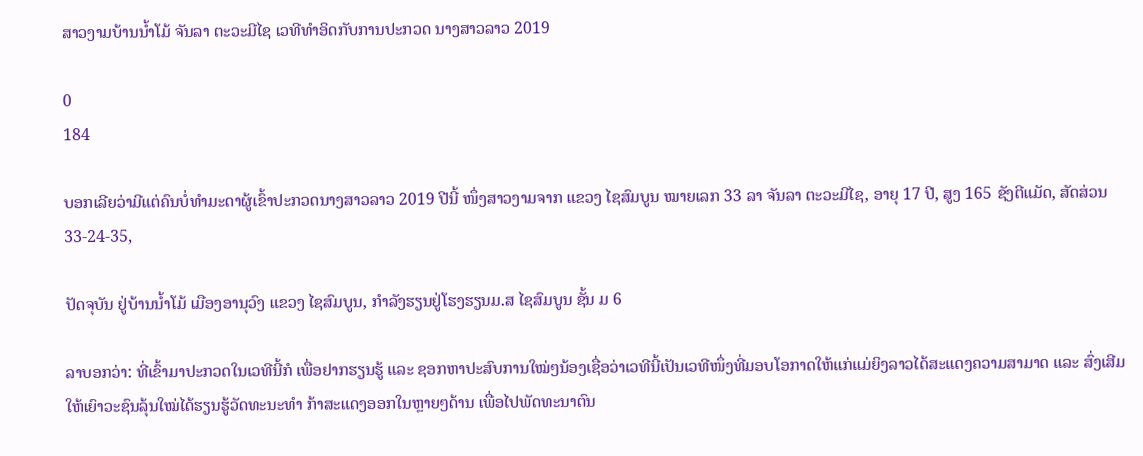ສາວງາມບ້ານນໍ້າໂມ້ ຈັນລາ ຕະວະມີໄຊ ເວທີທໍາອິດກັບການປະກວດ ນາງສາວລາວ 2019

0
184

ບອກເລີຍວ່າມີແຕ່ຄົນບໍ່ທໍາມະດາຜູ້ເຂົ້າປະກວດນາງສາວລາວ 2019 ປີນີ້ ໜຶ່ງສາວງາມຈາກ ແຂວງ ໄຊສົມບູນ ໝາຍເລກ 33 ລາ ຈັນລາ ຕະວະມີໄຊ, ອາຍຸ 17 ປີ, ສູງ 165 ຊັງຕີແມັດ, ສັດສ່ວນ 33-24-35,

ປັດຈຸບັນ ຢູ່ບ້ານນ້ຳໂມ້ ເມືອງອານຸວົງ ແຂວງ ໄຊສົມບູນ, ກໍາລັງຮຽນຢູ່ໂຮງຮຽນມ.ສ ໄຊສົມບູນ ຊັ້ນ ມ 6

ລາບອກວ່າ: ທີ່ເຂົ້າມາປະກວດໃນເວທີນີ້ກໍ ເພື່ອຢາກຮຽນຮູ້ ແລະ ຊອກຫາປະສົບການໃໝ່ໆນ້ອງເຊື່ອວ່າເວທີນີ້ເປັນເວທີໜຶ່ງທີ່ມອບໂອກາດໃຫ້ແກ່ແມ່ຍິງລາວໄດ້ສະແດງຄວາມສາມາດ ແລະ ສົ່ງເສີມໃຫ້ເຍົາວະຊົນລຸ້ນໃໝ່ໄດ້ຮຽນຮູ້ວັດທະນະທຳ ກ້າສະແດງອອກໃນຫຼາຍໆດ້ານ ເພື່ອໄປພັດທະນາຕົນ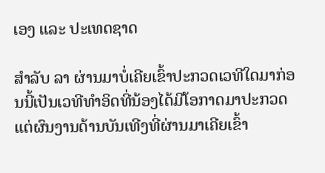ເອງ ແລະ ປະເທດຊາດ

ສໍາລັບ ລາ ຜ່ານມາບໍ່ເຄີຍເຂົ້າປະກວດເວທີໃດມາກ່ອນນີ້ເປັນເວທີທຳອິດທີ່ນ້ອງໄດ້ມີໂອກາດມາປະກວດ ແຕ່ຜົນງານດ້ານບັນເທີງທີ່ຜ່ານມາເຄີຍເຂົ້າ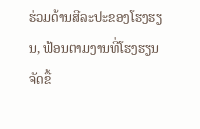ຮ່ວມດ້ານສີລະປະຂອງໂຮງຮຽນ, ຟ້ອນຕາມງານທີ່ໂຮງຮຽນຈັດຂື້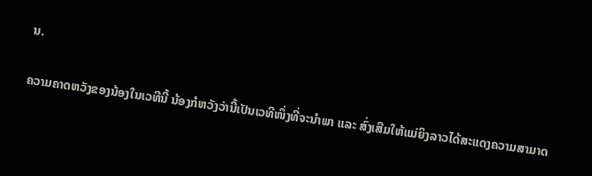ນ.

ຄວາມຄາດຫວັງຂອງນ້ອງໃນເວທີນີ້ ນ້ອງກໍຫວັງວ່ານີ້ເປັນເວທີໜຶ່ງທີ່ຈະນຳພາ ແລະ ສົ່ງເສີມໃຫ້ແມ່ຍິງລາວໄດ້ສະແດງຄວາມສາມາດ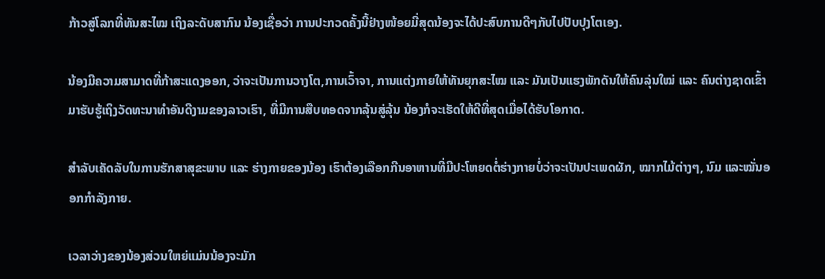ກ້າວສູ່ໂລກທີ່ທັນສະໄໝ ເຖິງລະດັບສາກົນ ນ້ອງເຊື່ອວ່າ ການປະກວດຄັ້ງນີ້ຢ່າງໜ້ອຍມີ່ສຸດນ້ອງຈະໄດ້ປະສົບການດີໆກັບໄປປັບປຸງໂຕເອງ.

ນ້ອງມີຄວາມສາມາດທີ່ກ້າສະແດງອອກ, ວ່າຈະເປັນການວາງໂຕ,ການເວົ້າຈາ, ການແຕ່ງກາຍໃຫ້ທັນຍຸກສະໄໝ ແລະ ມັນເປັນແຮງພັກດັນໃຫ້ຄົນລຸ່ນໃໝ່ ແລະ ຄົນຕ່າງຊາດເຂົ້າມາຮັບຮູ້ເຖິງວັດທະນາທຳອັນດີງາມຂອງລາວເຮົາ, ທີ່ມີການສືບທອດຈາກລຸ້ນສູ່ລຸ້ນ ນ້ອງກໍຈະເຮັດໃຫ້ດີທີ່ສຸດເມື່ອໄດ້ຮັບໂອກາດ.

ສໍາລັບເຄັດລັບໃນການຮັກສາສຸຂະພາບ ແລະ ຮ່າງກາຍຂອງນ້ອງ ເຮົາຕ້ອງເລືອກກີນອາຫານທີ່ມີປະໂຫຍດຕໍ່ຮ່າງກາຍບໍ່ວ່າຈະເປັນປະເພດຜັກ, ໝາກໄມ້ຕ່າງໆ, ນົມ ແລະໝັ່ນອອກກຳລັງກາຍ.

ເວລາວ່າງຂອງນ້ອງສ່ວນໃຫຍ່ແມ່ນນ້ອງຈະມັກ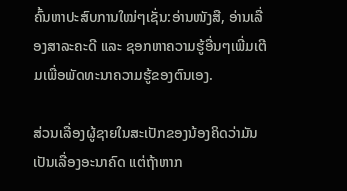ຄົ້ນຫາປະສົບການໃໝ່ໆເຊັ່ນ:ອ່ານໜັງສື, ອ່ານເລື່ອງສາລະຄະດີ ແລະ ຊອກຫາຄວາມຮູ້ອື່ນໆເພີ່ມເຕີມເພື່ອພັດທະນາຄວາມຮູ້ຂອງຕົນເອງ.

ສ່ວນເລື່ອງຜູ້ຊາຍໃນສະເປັກຂອງນ້ອງຄິດວ່າມັນເປັນເລື່ອງອະນາຄົດ ແຕ່ຖ້າຫາກ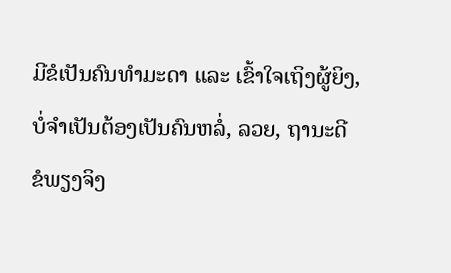ມີຂໍເປັນຄົນທຳມະດາ ແລະ ເຂົ້າໃຈເຖິງຜູ້ຍິງ, ບໍ່ຈຳເປັນຕ້ອງເປັນຄົນຫລໍ່, ລວຍ, ຖານະດີ ຂໍພຽງຈິງ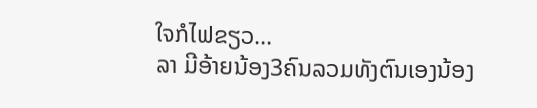ໃຈກໍໄຟຂຽວ…
ລາ ມີອ້າຍນ້ອງ3ຄົນລວມທັງຕົນເອງນ້ອງ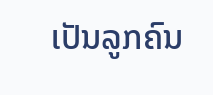ເປັນລູກຄົນ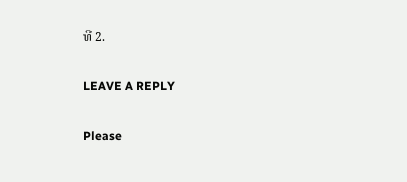ທີ 2.

LEAVE A REPLY

Please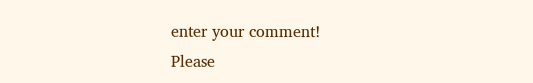enter your comment!
Please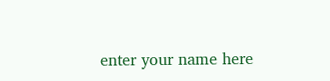enter your name here